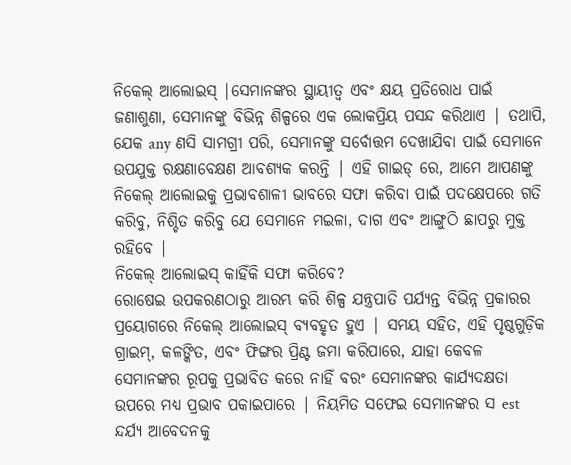ନିକେଲ୍ ଆଲୋଇସ୍ |ସେମାନଙ୍କର ସ୍ଥାୟୀତ୍ୱ ଏବଂ କ୍ଷୟ ପ୍ରତିରୋଧ ପାଇଁ ଜଣାଶୁଣା, ସେମାନଙ୍କୁ ବିଭିନ୍ନ ଶିଳ୍ପରେ ଏକ ଲୋକପ୍ରିୟ ପସନ୍ଦ କରିଥାଏ | ତଥାପି, ଯେକ any ଣସି ସାମଗ୍ରୀ ପରି, ସେମାନଙ୍କୁ ସର୍ବୋତ୍ତମ ଦେଖାଯିବା ପାଇଁ ସେମାନେ ଉପଯୁକ୍ତ ରକ୍ଷଣାବେକ୍ଷଣ ଆବଶ୍ୟକ କରନ୍ତି | ଏହି ଗାଇଡ୍ ରେ, ଆମେ ଆପଣଙ୍କୁ ନିକେଲ୍ ଆଲୋଇକୁ ପ୍ରଭାବଶାଳୀ ଭାବରେ ସଫା କରିବା ପାଇଁ ପଦକ୍ଷେପରେ ଗତି କରିବୁ, ନିଶ୍ଚିତ କରିବୁ ଯେ ସେମାନେ ମଇଳା, ଦାଗ ଏବଂ ଆଙ୍ଗୁଠି ଛାପରୁ ମୁକ୍ତ ରହିବେ |
ନିକେଲ୍ ଆଲୋଇସ୍ କାହିଁକି ସଫା କରିବେ?
ରୋଷେଇ ଉପକରଣଠାରୁ ଆରମ୍ଭ କରି ଶିଳ୍ପ ଯନ୍ତ୍ରପାତି ପର୍ଯ୍ୟନ୍ତ ବିଭିନ୍ନ ପ୍ରକାରର ପ୍ରୟୋଗରେ ନିକେଲ୍ ଆଲୋଇସ୍ ବ୍ୟବହୃତ ହୁଏ | ସମୟ ସହିତ, ଏହି ପୃଷ୍ଠଗୁଡ଼ିକ ଗ୍ରାଇମ୍, କଳଙ୍କିତ, ଏବଂ ଫିଙ୍ଗର ପ୍ରିଣ୍ଟ ଜମା କରିପାରେ, ଯାହା କେବଳ ସେମାନଙ୍କର ରୂପକୁ ପ୍ରଭାବିତ କରେ ନାହିଁ ବରଂ ସେମାନଙ୍କର କାର୍ଯ୍ୟଦକ୍ଷତା ଉପରେ ମଧ୍ୟ ପ୍ରଭାବ ପକାଇପାରେ | ନିୟମିତ ସଫେଇ ସେମାନଙ୍କର ସ est ନ୍ଦର୍ଯ୍ୟ ଆବେଦନକୁ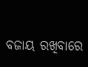ବଜାୟ ରଖିବାରେ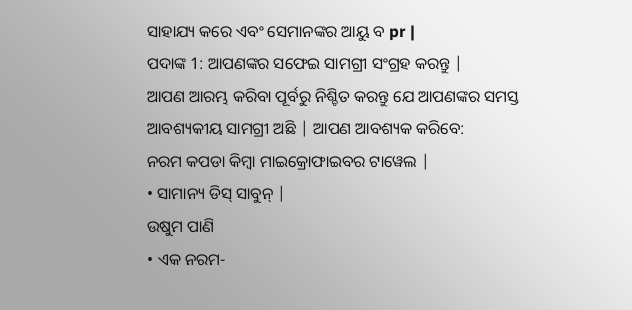ସାହାଯ୍ୟ କରେ ଏବଂ ସେମାନଙ୍କର ଆୟୁ ବ pr |
ପଦାଙ୍କ 1: ଆପଣଙ୍କର ସଫେଇ ସାମଗ୍ରୀ ସଂଗ୍ରହ କରନ୍ତୁ |
ଆପଣ ଆରମ୍ଭ କରିବା ପୂର୍ବରୁ ନିଶ୍ଚିତ କରନ୍ତୁ ଯେ ଆପଣଙ୍କର ସମସ୍ତ ଆବଶ୍ୟକୀୟ ସାମଗ୍ରୀ ଅଛି | ଆପଣ ଆବଶ୍ୟକ କରିବେ:
ନରମ କପଡା କିମ୍ବା ମାଇକ୍ରୋଫାଇବର ଟାୱେଲ |
• ସାମାନ୍ୟ ଡିସ୍ ସାବୁନ୍ |
ଉଷୁମ ପାଣି
• ଏକ ନରମ-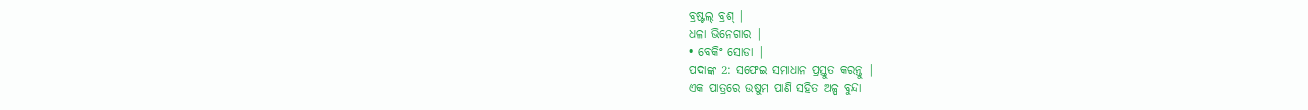ବ୍ରଷ୍ଟଲ୍ ବ୍ରଶ୍ |
ଧଳା ଭିନେଗାର |
• ବେକିଂ ସୋଡା |
ପଦାଙ୍କ 2: ସଫେଇ ସମାଧାନ ପ୍ରସ୍ତୁତ କରନ୍ତୁ |
ଏକ ପାତ୍ରରେ ଉଷୁମ ପାଣି ସହିତ ଅଳ୍ପ ବୁନ୍ଦା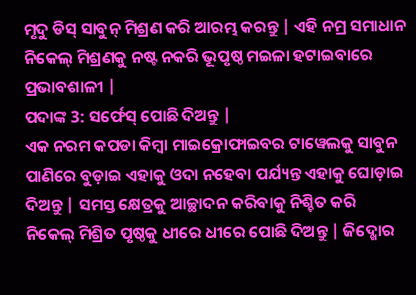ମୃଦୁ ଡିସ୍ ସାବୁନ୍ ମିଶ୍ରଣ କରି ଆରମ୍ଭ କରନ୍ତୁ | ଏହି ନମ୍ର ସମାଧାନ ନିକେଲ୍ ମିଶ୍ରଣକୁ ନଷ୍ଟ ନକରି ଭୂପୃଷ୍ଠ ମଇଳା ହଟାଇବାରେ ପ୍ରଭାବଶାଳୀ |
ପଦାଙ୍କ 3: ସର୍ଫେସ୍ ପୋଛି ଦିଅନ୍ତୁ |
ଏକ ନରମ କପଡା କିମ୍ବା ମାଇକ୍ରୋଫାଇବର ଟାୱେଲକୁ ସାବୁନ ପାଣିରେ ବୁଡ଼ାଇ ଏହାକୁ ଓଦା ନହେବା ପର୍ଯ୍ୟନ୍ତ ଏହାକୁ ଘୋଡ଼ାଇ ଦିଅନ୍ତୁ | ସମସ୍ତ କ୍ଷେତ୍ରକୁ ଆଚ୍ଛାଦନ କରିବାକୁ ନିଶ୍ଚିତ କରି ନିକେଲ୍ ମିଶ୍ରିତ ପୃଷ୍ଠକୁ ଧୀରେ ଧୀରେ ପୋଛି ଦିଅନ୍ତୁ | ଜିଦ୍ଖୋର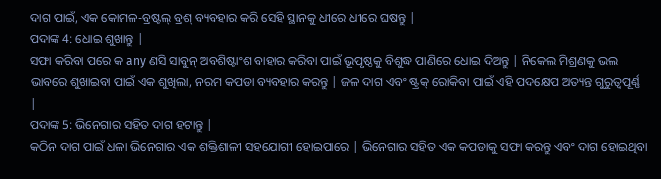ଦାଗ ପାଇଁ, ଏକ କୋମଳ-ବ୍ରଷ୍ଟଲ୍ ବ୍ରଶ୍ ବ୍ୟବହାର କରି ସେହି ସ୍ଥାନକୁ ଧୀରେ ଧୀରେ ଘଷନ୍ତୁ |
ପଦାଙ୍କ 4: ଧୋଇ ଶୁଖାନ୍ତୁ |
ସଫା କରିବା ପରେ କ any ଣସି ସାବୁନ୍ ଅବଶିଷ୍ଟାଂଶ ବାହାର କରିବା ପାଇଁ ଭୂପୃଷ୍ଠକୁ ବିଶୁଦ୍ଧ ପାଣିରେ ଧୋଇ ଦିଅନ୍ତୁ | ନିକେଲ ମିଶ୍ରଣକୁ ଭଲ ଭାବରେ ଶୁଖାଇବା ପାଇଁ ଏକ ଶୁଖିଲା, ନରମ କପଡା ବ୍ୟବହାର କରନ୍ତୁ | ଜଳ ଦାଗ ଏବଂ ଷ୍ଟ୍ରକ୍ ରୋକିବା ପାଇଁ ଏହି ପଦକ୍ଷେପ ଅତ୍ୟନ୍ତ ଗୁରୁତ୍ୱପୂର୍ଣ୍ଣ |
ପଦାଙ୍କ 5: ଭିନେଗାର ସହିତ ଦାଗ ହଟାନ୍ତୁ |
କଠିନ ଦାଗ ପାଇଁ ଧଳା ଭିନେଗାର ଏକ ଶକ୍ତିଶାଳୀ ସହଯୋଗୀ ହୋଇପାରେ | ଭିନେଗାର ସହିତ ଏକ କପଡାକୁ ସଫା କରନ୍ତୁ ଏବଂ ଦାଗ ହୋଇଥିବା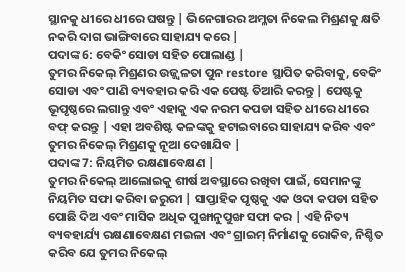ସ୍ଥାନକୁ ଧୀରେ ଧୀରେ ଘଷନ୍ତୁ | ଭିନେଗାରର ଅମ୍ଳତା ନିକେଲ ମିଶ୍ରଣକୁ କ୍ଷତି ନକରି ଦାଗ ଭାଙ୍ଗିବାରେ ସାହାଯ୍ୟ କରେ |
ପଦାଙ୍କ 6: ବେକିଂ ସୋଡା ସହିତ ପୋଲାଣ୍ଡ |
ତୁମର ନିକେଲ୍ ମିଶ୍ରଣର ଉଜ୍ଜ୍ୱଳତା ପୁନ restore ସ୍ଥାପିତ କରିବାକୁ, ବେକିଂ ସୋଡା ଏବଂ ପାଣି ବ୍ୟବହାର କରି ଏକ ପେଷ୍ଟ ତିଆରି କରନ୍ତୁ | ପେଷ୍ଟକୁ ଭୂପୃଷ୍ଠରେ ଲଗାନ୍ତୁ ଏବଂ ଏହାକୁ ଏକ ନରମ କପଡା ସହିତ ଧୀରେ ଧୀରେ ବଫ୍ କରନ୍ତୁ | ଏହା ଅବଶିଷ୍ଟ କଳଙ୍କକୁ ହଟାଇବାରେ ସାହାଯ୍ୟ କରିବ ଏବଂ ତୁମର ନିକେଲ୍ ମିଶ୍ରଣକୁ ନୂଆ ଦେଖାଯିବ |
ପଦାଙ୍କ 7: ନିୟମିତ ରକ୍ଷଣାବେକ୍ଷଣ |
ତୁମର ନିକେଲ୍ ଆଲୋଇକୁ ଶୀର୍ଷ ଅବସ୍ଥାରେ ରଖିବା ପାଇଁ, ସେମାନଙ୍କୁ ନିୟମିତ ସଫା କରିବା ଜରୁରୀ | ସାପ୍ତାହିକ ପୃଷ୍ଠକୁ ଏକ ଓଦା କପଡା ସହିତ ପୋଛି ଦିଅ ଏବଂ ମାସିକ ଅଧିକ ପୁଙ୍ଖାନୁପୁଙ୍ଖ ସଫା କର | ଏହି ନିତ୍ୟ ବ୍ୟବହାର୍ଯ୍ୟ ରକ୍ଷଣାବେକ୍ଷଣ ମଇଳା ଏବଂ ଗ୍ରାଇମ୍ ନିର୍ମାଣକୁ ରୋକିବ, ନିଶ୍ଚିତ କରିବ ଯେ ତୁମର ନିକେଲ୍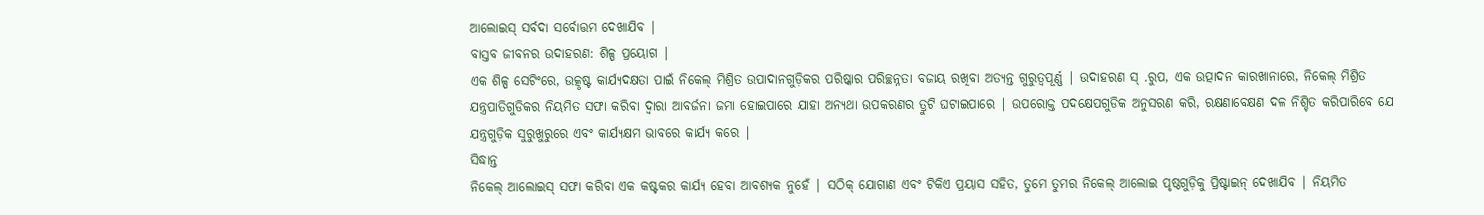ଆଲୋଇସ୍ ସର୍ବଦା ସର୍ବୋତ୍ତମ ଦେଖାଯିବ |
ବାସ୍ତବ ଜୀବନର ଉଦାହରଣ: ଶିଳ୍ପ ପ୍ରୟୋଗ |
ଏକ ଶିଳ୍ପ ସେଟିଂରେ, ଉତ୍କୃଷ୍ଟ କାର୍ଯ୍ୟଦକ୍ଷତା ପାଇଁ ନିକେଲ୍ ମିଶ୍ରିତ ଉପାଦାନଗୁଡ଼ିକର ପରିଷ୍କାର ପରିଚ୍ଛନ୍ନତା ବଜାୟ ରଖିବା ଅତ୍ୟନ୍ତ ଗୁରୁତ୍ୱପୂର୍ଣ୍ଣ | ଉଦାହରଣ ସ୍ .ରୁପ, ଏକ ଉତ୍ପାଦନ କାରଖାନାରେ, ନିକେଲ୍ ମିଶ୍ରିତ ଯନ୍ତ୍ରପାତିଗୁଡିକର ନିୟମିତ ସଫା କରିବା ଦ୍ୱାରା ଆବର୍ଜନା ଜମା ହୋଇପାରେ ଯାହା ଅନ୍ୟଥା ଉପକରଣର ତ୍ରୁଟି ଘଟାଇପାରେ | ଉପରୋକ୍ତ ପଦକ୍ଷେପଗୁଡିକ ଅନୁସରଣ କରି, ରକ୍ଷଣାବେକ୍ଷଣ ଦଳ ନିଶ୍ଚିତ କରିପାରିବେ ଯେ ଯନ୍ତ୍ରଗୁଡ଼ିକ ସୁରୁଖୁରୁରେ ଏବଂ କାର୍ଯ୍ୟକ୍ଷମ ଭାବରେ କାର୍ଯ୍ୟ କରେ |
ସିଦ୍ଧାନ୍ତ
ନିକେଲ୍ ଆଲୋଇସ୍ ସଫା କରିବା ଏକ କଷ୍ଟକର କାର୍ଯ୍ୟ ହେବା ଆବଶ୍ୟକ ନୁହେଁ | ସଠିକ୍ ଯୋଗାଣ ଏବଂ ଟିକିଏ ପ୍ରୟାସ ସହିତ, ତୁମେ ତୁମର ନିକେଲ୍ ଆଲୋଇ ପୃଷ୍ଠଗୁଡ଼ିକୁ ପ୍ରିଷ୍ଟାଇନ୍ ଦେଖାଯିବ | ନିୟମିତ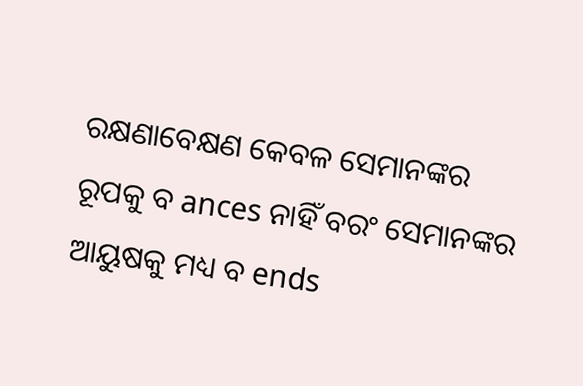ରକ୍ଷଣାବେକ୍ଷଣ କେବଳ ସେମାନଙ୍କର ରୂପକୁ ବ ances ନାହିଁ ବରଂ ସେମାନଙ୍କର ଆୟୁଷକୁ ମଧ୍ୟ ବ ends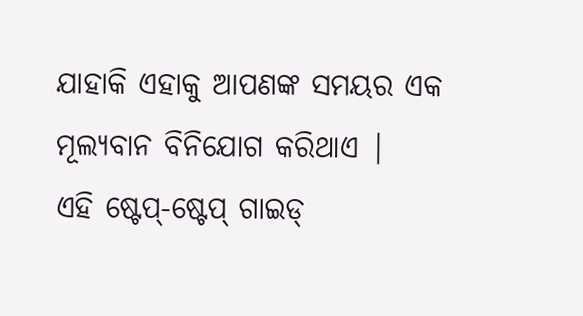ଯାହାକି ଏହାକୁ ଆପଣଙ୍କ ସମୟର ଏକ ମୂଲ୍ୟବାନ ବିନିଯୋଗ କରିଥାଏ |
ଏହି ଷ୍ଟେପ୍-ଷ୍ଟେପ୍ ଗାଇଡ୍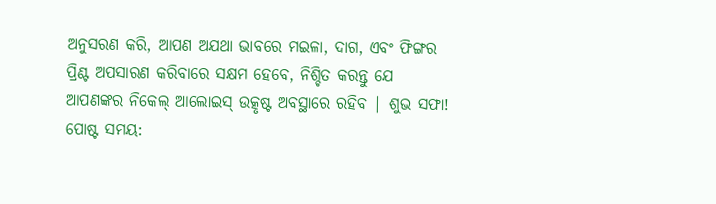ଅନୁସରଣ କରି, ଆପଣ ଅଯଥା ଭାବରେ ମଇଳା, ଦାଗ, ଏବଂ ଫିଙ୍ଗର ପ୍ରିଣ୍ଟ ଅପସାରଣ କରିବାରେ ସକ୍ଷମ ହେବେ, ନିଶ୍ଚିତ କରନ୍ତୁ ଯେ ଆପଣଙ୍କର ନିକେଲ୍ ଆଲୋଇସ୍ ଉତ୍କୃଷ୍ଟ ଅବସ୍ଥାରେ ରହିବ | ଶୁଭ ସଫା!
ପୋଷ୍ଟ ସମୟ: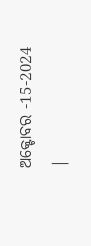ଅକ୍ଟୋବର -15-2024 |